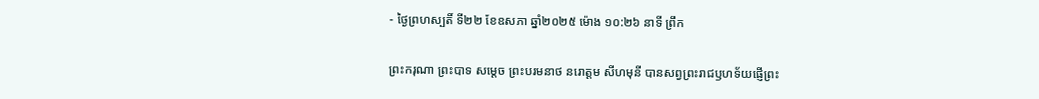- ថ្ងៃព្រហស្បតិ៍ ទី២២ ខែឧសភា ឆ្នាំ២០២៥ ម៉ោង ១០:២៦ នាទី ព្រឹក

ព្រះករុណា ព្រះបាទ សម្តេច ព្រះបរមនាថ នរោត្តម សីហមុនី បានសព្វព្រះរាជឫហទ័យផ្ញើព្រះ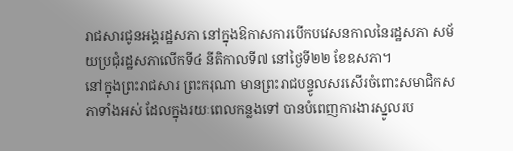រាជសារជូនអង្គរដ្ឋសភា នៅក្នុងឱកាសការបើកបវេសនកាលនៃរដ្ឋសភា សម័យប្រជុំរដ្ឋសភាលើកទី៤ នីតិកាលទី៧ នៅថ្ងៃទី២២ ខែឧសភា។
នៅក្នុងព្រះរាជសារ ព្រះករុណា មានព្រះរាជបន្ទូលសរសើរចំពោះសមាជិកសភាទាំងអស់ ដែលក្នុងរយៈពេលកន្លងទៅ បានបំពេញការងារស្នូលរប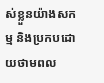ស់ខ្លួនយ៉ាងសកម្ម និងប្រកបដោយថាមពល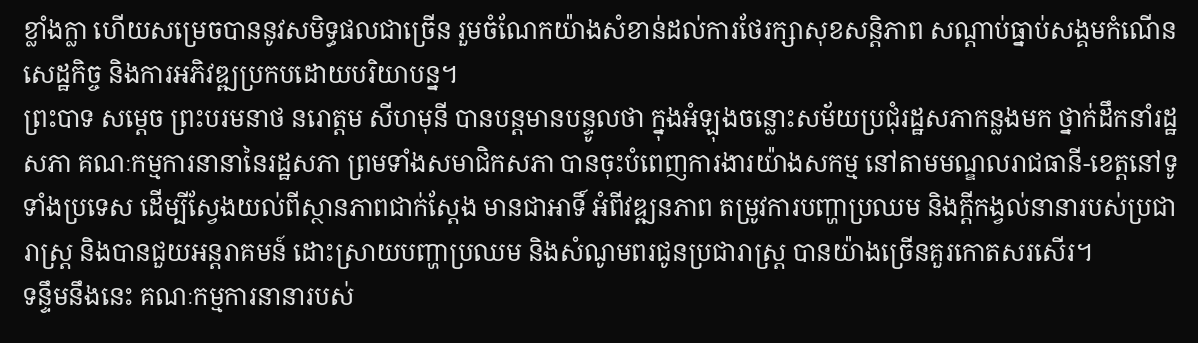ខ្លាំងក្លា ហើយសម្រេចបាននូវសមិទ្ធផលជាច្រើន រួមចំណែកយ៉ាងសំខាន់ដល់ការថែរក្សាសុខសន្តិភាព សណ្តាប់ធ្នាប់សង្គមកំណើនសេដ្ឋកិច្ច និងការអភិវឌ្ឍប្រកបដោយបរិយាបន្ន។
ព្រះបាទ សម្តេច ព្រះបរមនាថ នរោត្តម សីហមុនី បានបន្តមានបន្ទូលថា ក្នុងអំឡុងចន្លោះសម័យប្រជុំរដ្ឋសភាកន្លងមក ថ្នាក់ដឹកនាំរដ្ឋសភា គណៈកម្មការនានានៃរដ្ឋសភា ព្រមទាំងសមាជិកសភា បានចុះបំពេញការងារយ៉ាងសកម្ម នៅតាមមណ្ឌលរាជធានី-ខេត្តនៅទូទាំងប្រទេស ដើម្បីស្វែងយល់ពីស្ថានភាពជាក់ស្តែង មានជាអាទិ៍ អំពីវឌ្ឍនភាព តម្រូវការបញ្ហាប្រឈម និងក្តីកង្វល់នានារបស់ប្រជារាស្ត្រ និងបានជួយអន្តរាគមន៍ ដោះស្រាយបញ្ហាប្រឈម និងសំណូមពរជូនប្រជារាស្ត្រ បានយ៉ាងច្រើនគួរកោតសរសើរ។
ទន្ទឹមនឹងនេះ គណៈកម្មការនានារបស់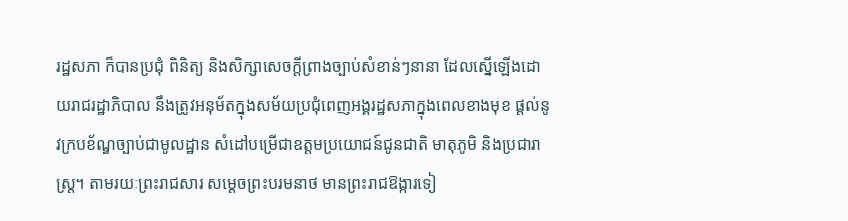រដ្ឋសភា ក៏បានប្រជុំ ពិនិត្យ និងសិក្សាសេចក្តីព្រាងច្បាប់សំខាន់ៗនានា ដែលស្នើឡើងដោយរាជរដ្ឋាភិបាល នឹងត្រូវអនុម័តក្នុងសម័យប្រជុំពេញអង្គរដ្ឋសភាក្នុងពេលខាងមុខ ផ្តល់នូវក្របខ័ណ្ឌច្បាប់ជាមូលដ្ឋាន សំដៅបម្រើជាឧត្តមប្រយោជន៍ជូនជាតិ មាតុភូមិ និងប្រជារាស្ត្រ។ តាមរយៈព្រះរាជសារ សម្តេចព្រះបរមនាថ មានព្រះរាជឱង្ការទៀ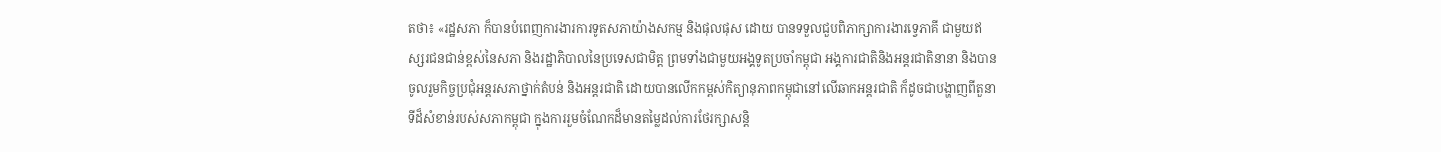តថា៖ «រដ្ឋសភា ក៏បានបំពេញការងារការទូតសភាយ៉ាងសកម្ម និងផុលផុស ដោយ បានទទួលជួបពិភាក្សាការងារទ្វេភាគី ជាមួយឥស្សរជនជាន់ខ្ពស់នៃសភា និងរដ្ឋាភិបាលនៃប្រទេសជាមិត្ត ព្រមទាំងជាមួយអង្គទូតប្រចាំកម្ពុជា អង្គការជាតិនិងអន្តរជាតិនានា និងបានចូលរួមកិច្ចប្រជុំអន្តរសភាថ្នាក់តំបន់ និងអន្តរជាតិ ដោយបានលើកកម្ពស់កិត្យានុភាពកម្ពុជានៅលើឆាកអន្តរជាតិ ក៏ដូចជាបង្ហាញពីតួនាទីដ៏សំខាន់របស់សភាកម្ពុជា ក្នុងការរួមចំណែកដ៏មានតម្លៃដល់ការថែរក្សាសន្តិ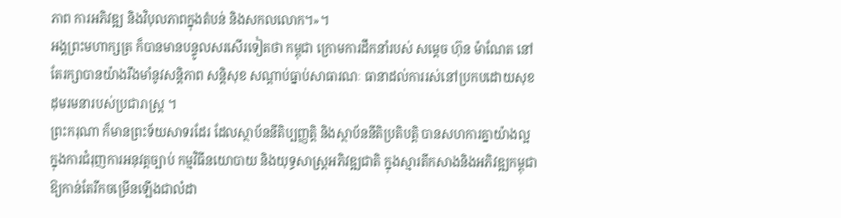ភាព ការអភិវឌ្ឍ និងវិបុលភាពក្នុងតំបន់ និងសកលលោក។»។
អង្គព្រះមហាក្សត្រ ក៏បានមានបន្ទូលសរសើរទៀតថា កម្ពុជា ក្រោមការដឹកនាំរបស់ សម្តេច ហ៊ុន ម៉ាណែត នៅតែរក្សាបានយ៉ាងរឹងមាំនូវសន្តិភាព សន្តិសុខ សណ្តាប់ធ្នាប់សាធារណៈ ធានាដល់ការរស់នៅប្រកបដោយសុខដុមរមនារបស់ប្រជារាស្ត្រ ។
ព្រះករុណា ក៏មានព្រះទ័យសាទរដែរ ដែលស្ថាប័ននីតិប្បញ្ញត្តិ និងស្ថាប័ននីតិប្រតិបត្តិ បានសហការគ្នាយ៉ាងល្អ ក្នុងការជំរុញការអនុវត្តច្បាប់ កម្មវិធីនយោបាយ និងយុទ្ធសាស្ត្រអភិវឌ្ឍជាតិ ក្នុងស្មារតីកសាងនិងអភិវឌ្ឍកម្ពុជា ឱ្យកាន់តែរីកចម្រើនឡើងជាលំដា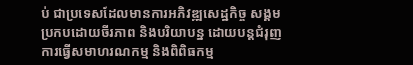ប់ ជាប្រទេសដែលមានការអភិវឌ្ឍសេដ្ឋកិច្ច សង្គម ប្រកបដោយចីរភាព និងបរិយាបន្ន ដោយបន្តជំរុញការធ្វើសមាហរណកម្ម និងពិពិធកម្ម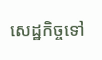សេដ្ឋកិច្ចទៅ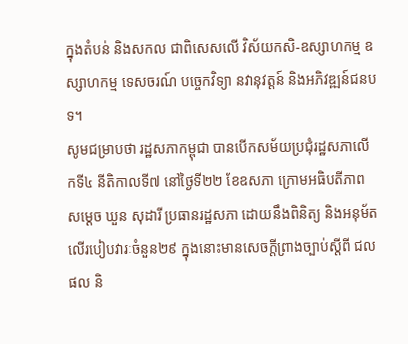ក្នុងតំបន់ និងសកល ជាពិសេសលើ វិស័យកសិ-ឧស្សាហកម្ម ឧស្សាហកម្ម ទេសចរណ៍ បច្ចេកវិទ្យា នវានុវត្តន៍ និងអភិវឌ្ឍន៍ជនបទ។
សូមជម្រាបថា រដ្ឋសភាកម្ពុជា បានបើកសម័យប្រជុំរដ្ឋសភាលើកទី៤ នីតិកាលទី៧ នៅថ្ងៃទី២២ ខែឧសភា ក្រោមអធិបតីភាពសម្តេច ឃួន សុដារី ប្រធានរដ្ឋសភា ដោយនឹងពិនិត្យ និងអនុម័ត លើរបៀបវារៈចំនួន២៩ ក្នុងនោះមានសេចក្តីព្រាងច្បាប់ស្តីពី ជលផល និ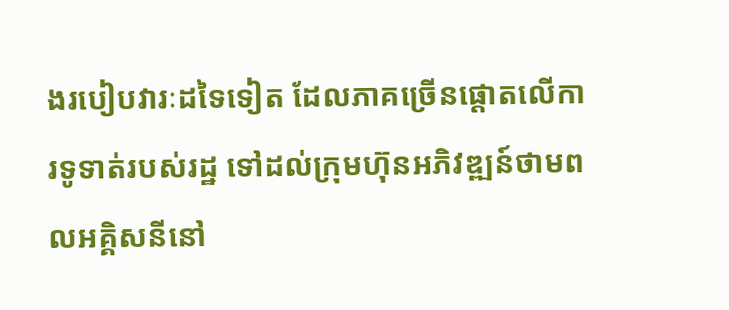ងរបៀបវារៈដទៃទៀត ដែលភាគច្រើនផ្តោតលើការទូទាត់របស់រដ្ឋ ទៅដល់ក្រុមហ៊ុនអភិវឌ្ឍន៍ថាមពលអគ្គិសនីនៅ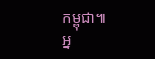កម្ពុជា៕
អ្ន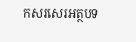កសរសេរអត្ថបទ